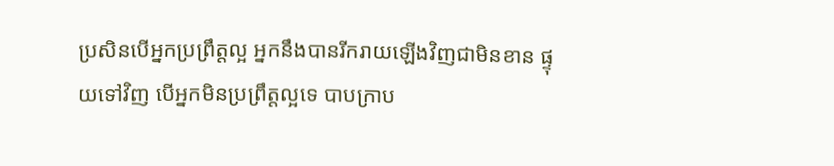ប្រសិនបើអ្នកប្រព្រឹត្តល្អ អ្នកនឹងបានរីករាយឡើងវិញជាមិនខាន ផ្ទុយទៅវិញ បើអ្នកមិនប្រព្រឹត្តល្អទេ បាបក្រាប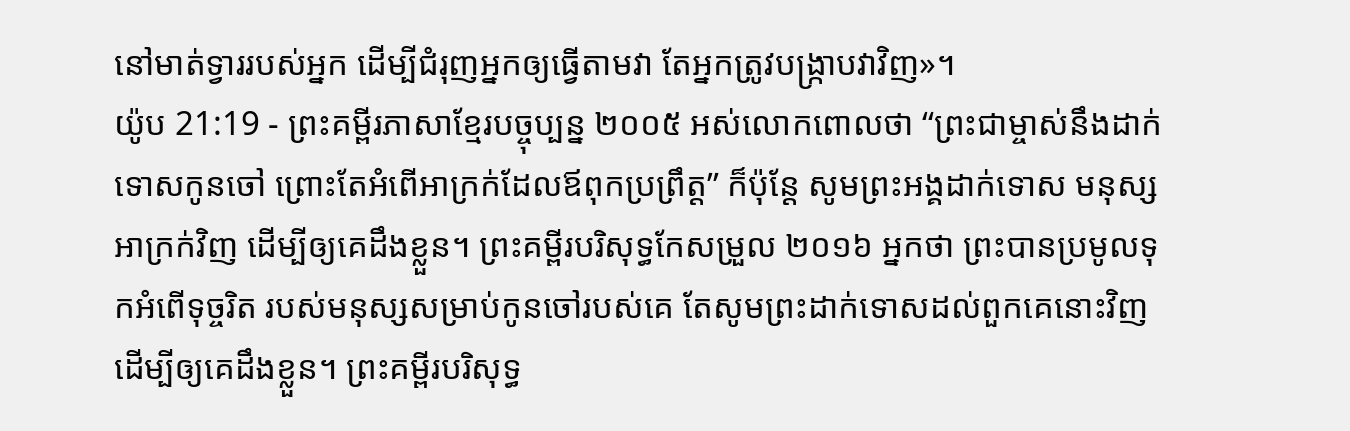នៅមាត់ទ្វាររបស់អ្នក ដើម្បីជំរុញអ្នកឲ្យធ្វើតាមវា តែអ្នកត្រូវបង្ក្រាបវាវិញ»។
យ៉ូប 21:19 - ព្រះគម្ពីរភាសាខ្មែរបច្ចុប្បន្ន ២០០៥ អស់លោកពោលថា “ព្រះជាម្ចាស់នឹងដាក់ទោសកូនចៅ ព្រោះតែអំពើអាក្រក់ដែលឪពុកប្រព្រឹត្ត” ក៏ប៉ុន្តែ សូមព្រះអង្គដាក់ទោស មនុស្សអាក្រក់វិញ ដើម្បីឲ្យគេដឹងខ្លួន។ ព្រះគម្ពីរបរិសុទ្ធកែសម្រួល ២០១៦ អ្នកថា ព្រះបានប្រមូលទុកអំពើទុច្ចរិត របស់មនុស្សសម្រាប់កូនចៅរបស់គេ តែសូមព្រះដាក់ទោសដល់ពួកគេនោះវិញ ដើម្បីឲ្យគេដឹងខ្លួន។ ព្រះគម្ពីរបរិសុទ្ធ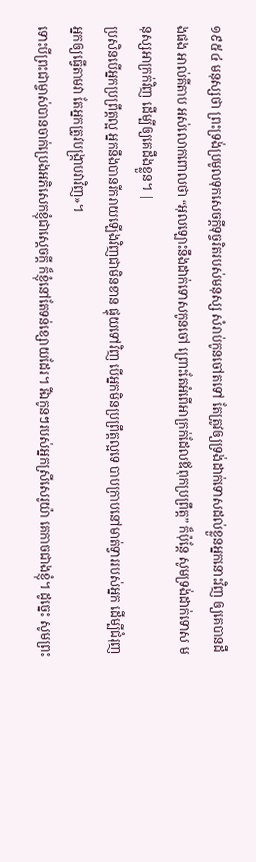១៩៥៤ មនុស្សថា ព្រះទ្រង់ប្រមូលទុកសេចក្ដីទុច្ចរិតរបស់មនុស្ស សំរាប់កូនចៅតទៅ តែត្រូវឲ្យទ្រង់ដាក់ទោសដល់ខ្លួនអ្នកនោះវិញ ឲ្យគេបានដឹងផង អាល់គីតាប អស់លោកពោលថា “អុលឡោះនឹងដាក់ទោសកូនចៅ ព្រោះតែអំពើអាក្រក់ដែលឪពុកប្រព្រឹត្ត” ក៏ប៉ុន្តែ សូមទ្រង់ដាក់ទោស មនុស្សអាក្រក់វិញ ដើម្បីឲ្យគេដឹងខ្លួន។ |
ប្រសិនបើអ្នកប្រព្រឹត្តល្អ អ្នកនឹងបានរីករាយឡើងវិញជាមិនខាន ផ្ទុយទៅវិញ បើអ្នកមិនប្រព្រឹត្តល្អទេ បាបក្រាបនៅមាត់ទ្វាររបស់អ្នក ដើម្បីជំរុញអ្នកឲ្យធ្វើតាមវា តែអ្នកត្រូវបង្ក្រាបវាវិញ»។
ទោះបីព្រះជាម្ចាស់បានចាក់ប្រេងអភិសេកខ្ញុំជាស្ដេចក្ដី ក៏ខ្ញុំនៅតែទន់ខ្សោយដែរ។ រីឯកូនៗរបស់អ្នកស្រីសេរូយ៉ា គេកាចជាងខ្ញុំ។ ដូច្នេះ សូមព្រះ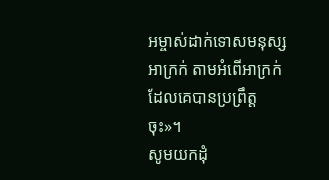អម្ចាស់ដាក់ទោសមនុស្សអាក្រក់ តាមអំពើអាក្រក់ដែលគេបានប្រព្រឹត្តចុះ»។
សូមយកដុំ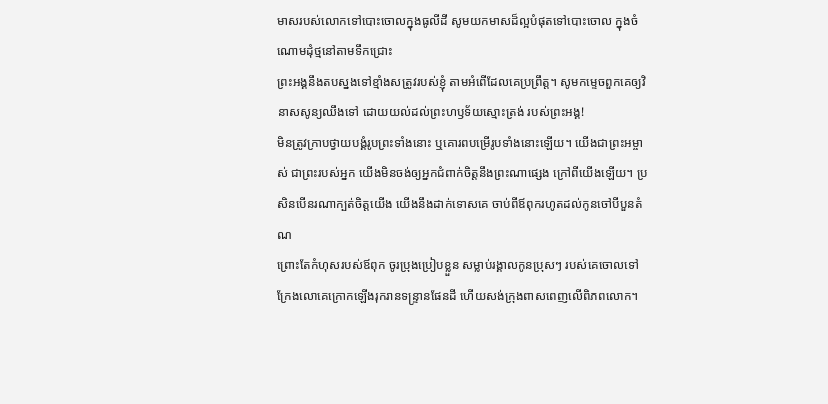មាសរបស់លោកទៅបោះចោលក្នុងធូលីដី សូមយកមាសដ៏ល្អបំផុតទៅបោះចោល ក្នុងចំណោមដុំថ្មនៅតាមទឹកជ្រោះ
ព្រះអង្គនឹងតបស្នងទៅខ្មាំងសត្រូវរបស់ខ្ញុំ តាមអំពើដែលគេប្រព្រឹត្ត។ សូមកម្ទេចពួកគេឲ្យវិនាសសូន្យឈឹងទៅ ដោយយល់ដល់ព្រះហឫទ័យស្មោះត្រង់ របស់ព្រះអង្គ!
មិនត្រូវក្រាបថ្វាយបង្គំរូបព្រះទាំងនោះ ឬគោរពបម្រើរូបទាំងនោះឡើយ។ យើងជាព្រះអម្ចាស់ ជាព្រះរបស់អ្នក យើងមិនចង់ឲ្យអ្នកជំពាក់ចិត្តនឹងព្រះណាផ្សេង ក្រៅពីយើងឡើយ។ ប្រសិនបើនរណាក្បត់ចិត្តយើង យើងនឹងដាក់ទោសគេ ចាប់ពីឪពុករហូតដល់កូនចៅបីបួនតំណ
ព្រោះតែកំហុសរបស់ឪពុក ចូរប្រុងប្រៀបខ្លួន សម្លាប់រង្គាលកូនប្រុសៗ របស់គេចោលទៅ ក្រែងលោគេក្រោកឡើងរុករានទន្ទ្រានផែនដី ហើយសង់ក្រុងពាសពេញលើពិភពលោក។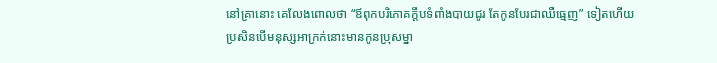នៅគ្រានោះ គេលែងពោលថា “ឪពុកបរិភោគក្តឹបទំពាំងបាយជូរ តែកូនបែរជាឈឺធ្មេញ” ទៀតហើយ
ប្រសិនបើមនុស្សអាក្រក់នោះមានកូនប្រុសម្នា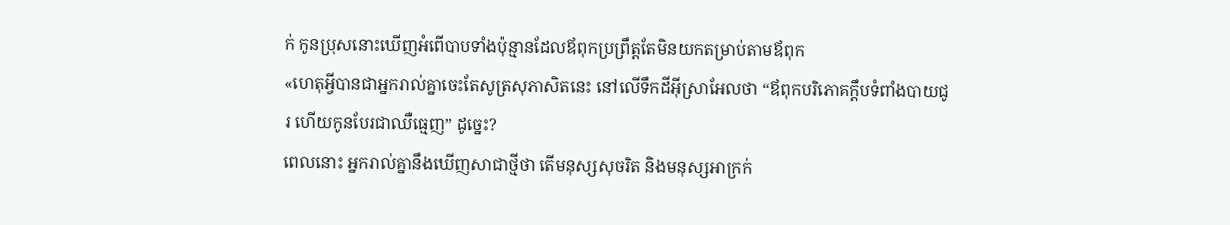ក់ កូនប្រុសនោះឃើញអំពើបាបទាំងប៉ុន្មានដែលឪពុកប្រព្រឹត្តតែមិនយកតម្រាប់តាមឪពុក
«ហេតុអ្វីបានជាអ្នករាល់គ្នាចេះតែសូត្រសុភាសិតនេះ នៅលើទឹកដីអ៊ីស្រាអែលថា “ឪពុកបរិភោគក្តឹបទំពាំងបាយជូរ ហើយកូនបែរជាឈឺធ្មេញ” ដូច្នេះ?
ពេលនោះ អ្នករាល់គ្នានឹងឃើញសាជាថ្មីថា តើមនុស្សសុចរិត និងមនុស្សអាក្រក់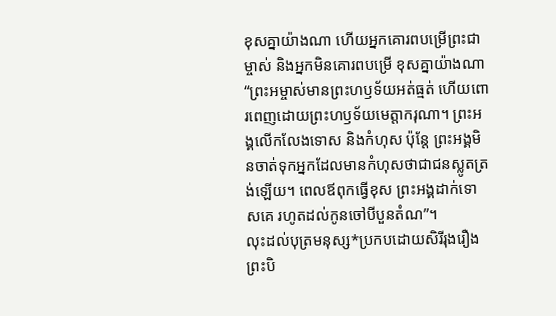ខុសគ្នាយ៉ាងណា ហើយអ្នកគោរពបម្រើព្រះជាម្ចាស់ និងអ្នកមិនគោរពបម្រើ ខុសគ្នាយ៉ាងណា
“ព្រះអម្ចាស់មានព្រះហឫទ័យអត់ធ្មត់ ហើយពោរពេញដោយព្រះហឫទ័យមេត្តាករុណា។ ព្រះអង្គលើកលែងទោស និងកំហុស ប៉ុន្តែ ព្រះអង្គមិនចាត់ទុកអ្នកដែលមានកំហុសថាជាជនស្លូតត្រង់ឡើយ។ ពេលឪពុកធ្វើខុស ព្រះអង្គដាក់ទោសគេ រហូតដល់កូនចៅបីបួនតំណ”។
លុះដល់បុត្រមនុស្ស*ប្រកបដោយសិរីរុងរឿង ព្រះបិ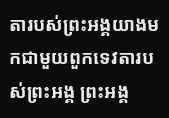តារបស់ព្រះអង្គយាងមកជាមួយពួកទេវតារបស់ព្រះអង្គ ព្រះអង្គ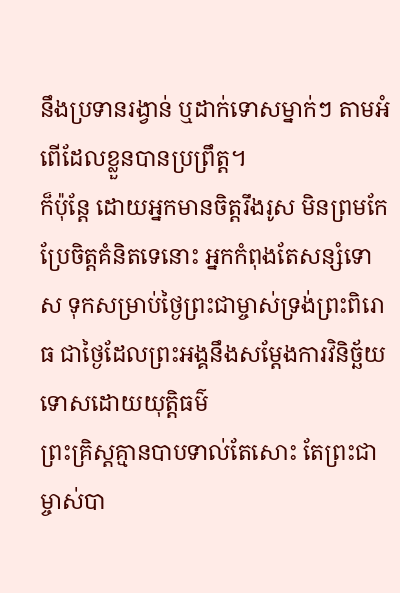នឹងប្រទានរង្វាន់ ឬដាក់ទោសម្នាក់ៗ តាមអំពើដែលខ្លួនបានប្រព្រឹត្ត។
ក៏ប៉ុន្តែ ដោយអ្នកមានចិត្តរឹងរូស មិនព្រមកែប្រែចិត្តគំនិតទេនោះ អ្នកកំពុងតែសន្សំទោស ទុកសម្រាប់ថ្ងៃព្រះជាម្ចាស់ទ្រង់ព្រះពិរោធ ជាថ្ងៃដែលព្រះអង្គនឹងសម្តែងការវិនិច្ឆ័យទោសដោយយុត្តិធម៌
ព្រះគ្រិស្តគ្មានបាបទាល់តែសោះ តែព្រះជាម្ចាស់បា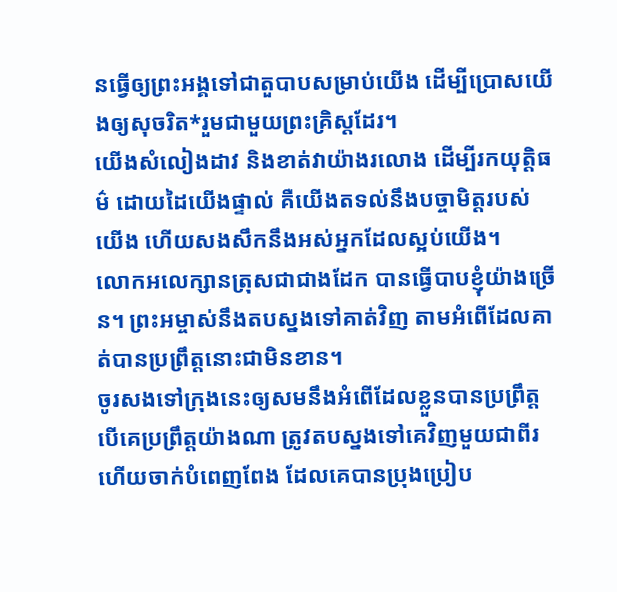នធ្វើឲ្យព្រះអង្គទៅជាតួបាបសម្រាប់យើង ដើម្បីប្រោសយើងឲ្យសុចរិត*រួមជាមួយព្រះគ្រិស្តដែរ។
យើងសំលៀងដាវ និងខាត់វាយ៉ាងរលោង ដើម្បីរកយុត្តិធម៌ ដោយដៃយើងផ្ទាល់ គឺយើងតទល់នឹងបច្ចាមិត្តរបស់យើង ហើយសងសឹកនឹងអស់អ្នកដែលស្អប់យើង។
លោកអលេក្សានត្រុសជាជាងដែក បានធ្វើបាបខ្ញុំយ៉ាងច្រើន។ ព្រះអម្ចាស់នឹងតបស្នងទៅគាត់វិញ តាមអំពើដែលគាត់បានប្រព្រឹត្តនោះជាមិនខាន។
ចូរសងទៅក្រុងនេះឲ្យសមនឹងអំពើដែលខ្លួនបានប្រព្រឹត្ត បើគេប្រព្រឹត្តយ៉ាងណា ត្រូវតបស្នងទៅគេវិញមួយជាពីរ ហើយចាក់បំពេញពែង ដែលគេបានប្រុងប្រៀប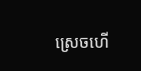ស្រេចហើ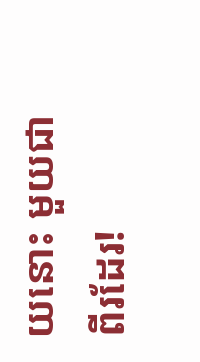យនោះ មួយជាពីរដែរ!